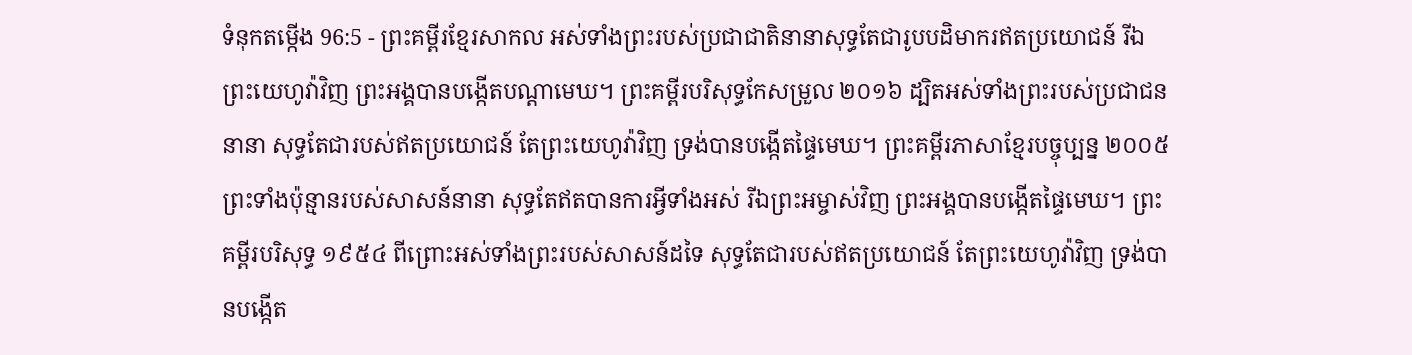ទំនុកតម្កើង 96:5 - ព្រះគម្ពីរខ្មែរសាកល អស់ទាំងព្រះរបស់ប្រជាជាតិនានាសុទ្ធតែជារូបបដិមាករឥតប្រយោជន៍ រីឯព្រះយេហូវ៉ាវិញ ព្រះអង្គបានបង្កើតបណ្ដាមេឃ។ ព្រះគម្ពីរបរិសុទ្ធកែសម្រួល ២០១៦ ដ្បិតអស់ទាំងព្រះរបស់ប្រជាជននានា សុទ្ធតែជារបស់ឥតប្រយោជន៍ តែព្រះយេហូវ៉ាវិញ ទ្រង់បានបង្កើតផ្ទៃមេឃ។ ព្រះគម្ពីរភាសាខ្មែរបច្ចុប្បន្ន ២០០៥ ព្រះទាំងប៉ុន្មានរបស់សាសន៍នានា សុទ្ធតែឥតបានការអ្វីទាំងអស់ រីឯព្រះអម្ចាស់វិញ ព្រះអង្គបានបង្កើតផ្ទៃមេឃ។ ព្រះគម្ពីរបរិសុទ្ធ ១៩៥៤ ពីព្រោះអស់ទាំងព្រះរបស់សាសន៍ដទៃ សុទ្ធតែជារបស់ឥតប្រយោជន៍ តែព្រះយេហូវ៉ាវិញ ទ្រង់បានបង្កើត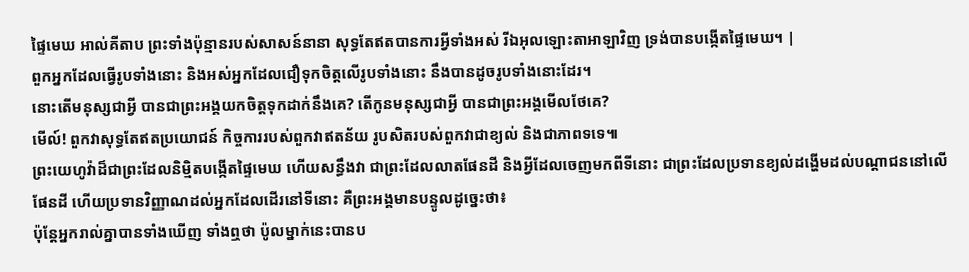ផ្ទៃមេឃ អាល់គីតាប ព្រះទាំងប៉ុន្មានរបស់សាសន៍នានា សុទ្ធតែឥតបានការអ្វីទាំងអស់ រីឯអុលឡោះតាអាឡាវិញ ទ្រង់បានបង្កើតផ្ទៃមេឃ។ |
ពួកអ្នកដែលធ្វើរូបទាំងនោះ និងអស់អ្នកដែលជឿទុកចិត្តលើរូបទាំងនោះ នឹងបានដូចរូបទាំងនោះដែរ។
នោះតើមនុស្សជាអ្វី បានជាព្រះអង្គយកចិត្តទុកដាក់នឹងគេ? តើកូនមនុស្សជាអ្វី បានជាព្រះអង្គមើលថែគេ?
មើល៍! ពួកវាសុទ្ធតែឥតប្រយោជន៍ កិច្ចការរបស់ពួកវាឥតន័យ រូបសិតរបស់ពួកវាជាខ្យល់ និងជាភាពទទេ៕
ព្រះយេហូវ៉ាដ៏ជាព្រះដែលនិម្មិតបង្កើតផ្ទៃមេឃ ហើយសន្ធឹងវា ជាព្រះដែលលាតផែនដី និងអ្វីដែលចេញមកពីទីនោះ ជាព្រះដែលប្រទានខ្យល់ដង្ហើមដល់បណ្ដាជននៅលើផែនដី ហើយប្រទានវិញ្ញាណដល់អ្នកដែលដើរនៅទីនោះ គឺព្រះអង្គមានបន្ទូលដូច្នេះថា៖
ប៉ុន្តែអ្នករាល់គ្នាបានទាំងឃើញ ទាំងឮថា ប៉ូលម្នាក់នេះបានប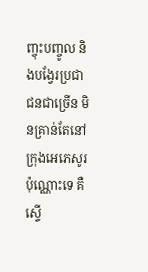ញ្ចុះបញ្ចូល និងបង្វែរប្រជាជនជាច្រើន មិនគ្រាន់តែនៅក្រុងអេភេសូរប៉ុណ្ណោះទេ គឺស្ទើ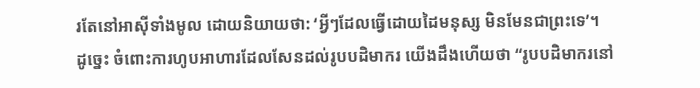រតែនៅអាស៊ីទាំងមូល ដោយនិយាយថា: ‘អ្វីៗដែលធ្វើដោយដៃមនុស្ស មិនមែនជាព្រះទេ’។
ដូច្នេះ ចំពោះការហូបអាហារដែលសែនដល់រូបបដិមាករ យើងដឹងហើយថា “រូបបដិមាករនៅ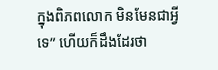ក្នុងពិភពលោក មិនមែនជាអ្វីទេ” ហើយក៏ដឹងដែរថា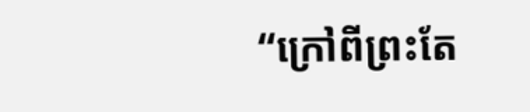“ក្រៅពីព្រះតែ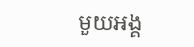មួយអង្គ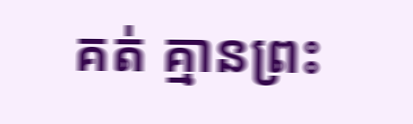គត់ គ្មានព្រះ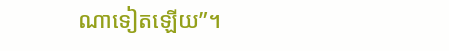ណាទៀតឡើយ”។